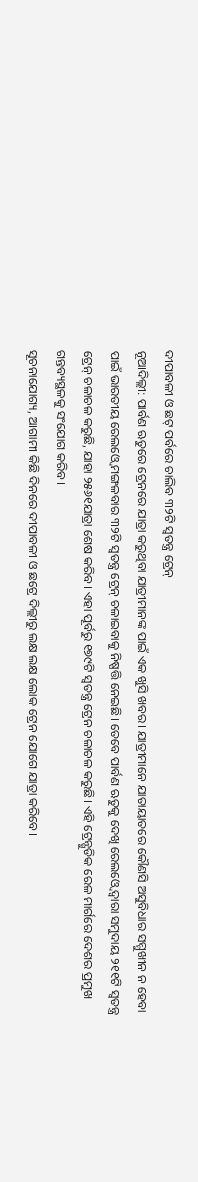ଦୀପାବଳୀ ଓ ଛଟ୍ ପର୍ବରେ ଚାଲିବ ୩୨ଟି ସ୍ବତନ୍ତ୍ର ଟ୍ରେନ୍
ନୂଆଦିଲ୍ଲୀ: ପାର୍ବଣ ଋତୁରେ ଟ୍ରେନରେ ଯାତ୍ରା କରୁଥିବା ଯାତ୍ରୀମାନଙ୍କ ପାଇଁ ଏକ ଖୁସି ଖବର। ଯାତ୍ରୀମାନେ ଯାତାୟାତରେ କୌଣସି ଅସୁବିଧାର ସମ୍ମୁଖୀନ ନ ହେବା ପାଇଁ ଭାରତୀୟ ରେଲଓ୍ବେ ମଙ୍ଗଳବାର ୩୨ଟି ସ୍ବତନ୍ତ୍ର ଟ୍ରେନ୍ ଚଳାଇବାକୁ ନିଷ୍ପତ୍ତି ନେଇଛି। ତେବେ ପାର୍ବଣ ଋତୁକୁ ଦେଖି ରେଲଓ୍ବେ ଦ୍ୱାରା ସମୁଦାୟ ୨୧୧ଟି ସ୍ବତନ୍ତ୍ର ଟ୍ରେନ୍ ଚଳାଚଳ କରୁଛି, ଯାହା ୨୫୬୧ଯାତ୍ରା ଶେଷ କରିବ। ଏହା ପୂର୍ବରୁ ୧୭୯ଟି ସ୍ବତନ୍ତ୍ର ଟ୍ରେନ ଚଳାଚଳ କରୁଛି। ଏହି ଟ୍ରେନ୍ଗୁଡିକ ରେଳ ମାର୍ଗରେ ଦେଶର ପ୍ରମୁଖ ଗନ୍ତବ୍ୟସ୍ଥଳକୁ ସଂଯୋଗ କରିବ।
ସୂଚନାଯୋଗ୍ୟ, ଆଗାମୀ କିଛି ଦିନରେ ଦୀପାବଳୀ ଓ ଛଟ୍ରେ ଦିଲ୍ଲୀରୁ ଲକ୍ଷ ଲକ୍ଷ ଲୋକ ଟ୍ରେନ ଯୋଗେ ଯାତ୍ରା କରିବେ।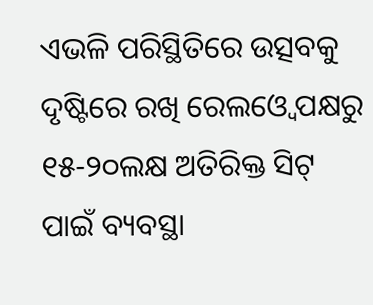ଏଭଳି ପରିସ୍ଥିତିରେ ଉତ୍ସବକୁ ଦୃଷ୍ଟିରେ ରଖି ରେଲଓ୍ବେ ପକ୍ଷରୁ ୧୫-୨୦ଲକ୍ଷ ଅତିରିକ୍ତ ସିଟ୍ ପାଇଁ ବ୍ୟବସ୍ଥା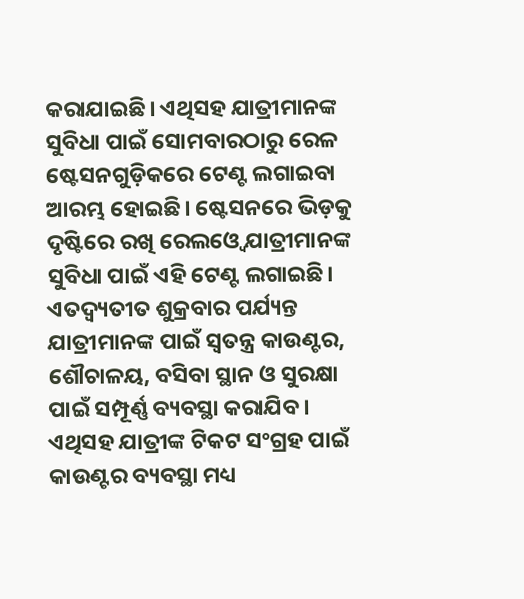କରାଯାଇଛି। ଏଥିସହ ଯାତ୍ରୀମାନଙ୍କ ସୁବିଧା ପାଇଁ ସୋମବାରଠାରୁ ରେଳ ଷ୍ଟେସନଗୁଡ଼ିକରେ ଟେଣ୍ଟ ଲଗାଇବା ଆରମ୍ଭ ହୋଇଛି। ଷ୍ଟେସନରେ ଭିଡ଼କୁ ଦୃଷ୍ଟିରେ ରଖି ରେଲଓ୍ବେ ଯାତ୍ରୀମାନଙ୍କ ସୁବିଧା ପାଇଁ ଏହି ଟେଣ୍ଟ ଲଗାଇଛି। ଏତଦ୍ବ୍ୟତୀତ ଶୁକ୍ରବାର ପର୍ଯ୍ୟନ୍ତ ଯାତ୍ରୀମାନଙ୍କ ପାଇଁ ସ୍ବତନ୍ତ୍ର କାଉଣ୍ଟର, ଶୌଚାଳୟ, ବସିବା ସ୍ଥାନ ଓ ସୁରକ୍ଷା ପାଇଁ ସମ୍ପୂର୍ଣ୍ଣ ବ୍ୟବସ୍ଥା କରାଯିବ। ଏଥିସହ ଯାତ୍ରୀଙ୍କ ଟିକଟ ସଂଗ୍ରହ ପାଇଁ କାଉଣ୍ଟର ବ୍ୟବସ୍ଥା ମଧ୍ୟ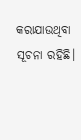କରାଯାଉଥିବା ସୂଚନା ରହିଛି।